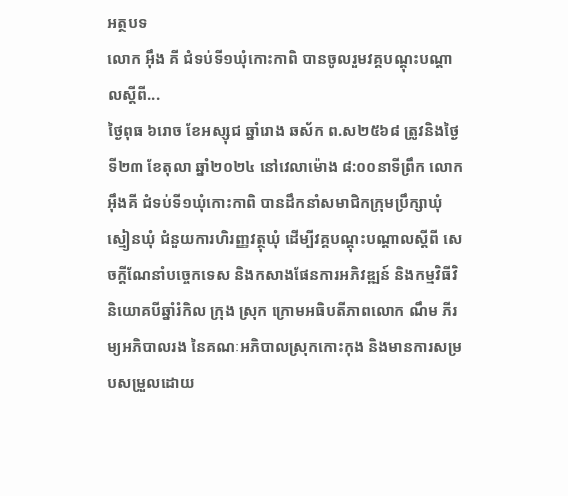អត្ថបទ
លោក អុឹង គី ជំទប់ទី១ឃុំកោះកាពិ បានចូលរួមវគ្គបណ្តុះបណ្តាលស្តីពី...
ថ្ងៃពុធ ៦រោច ខែអស្សុជ ឆ្នាំរោង ឆស័ក ព.ស២៥៦៨ ត្រូវនិងថ្ងៃទី២៣ ខែតុលា ឆ្នាំ២០២៤ នៅវេលាម៉ោង ៨:០០នាទីព្រឹក លោក អុឹងគី ជំទប់ទី១ឃុំកោះកាពិ បានដឹកនាំសមាជិកក្រុមប្រឹក្សាឃុំ ស្មៀនឃុំ ជំនួយការហិរញ្ញវត្ថុឃុំ ដើម្បីវគ្គបណ្តុះបណ្តាលស្តីពី សេចក្តីណែនាំបច្ចេកទេស និងកសាងផែនការអភិវឌ្ឍន៍ និងកម្មវិធីវិនិយោគបីឆ្នាំរំកិល ក្រុង ស្រុក ក្រោមអធិបតីភាពលោក ណឹម ភីរម្យអភិបាលរង នៃគណៈអភិបាលស្រុកកោះកុង និងមានការសម្របសម្រួលដោយ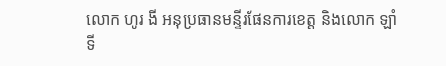លោក ហូរ ងី អនុប្រធានមន្ទីរផែនការខេត្ត និងលោក ឡាំ ទី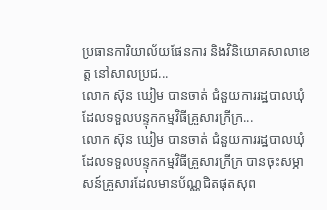ប្រធានការិយាល័យផែនការ និងវិនិយោគសាលាខេត្ត នៅសាលប្រជ...
លោក ស៊ុន ឃៀម បានចាត់ ជំនួយការរដ្ឋបាលឃុំ ដែលទទួលបន្ទុកកម្មវិធីគ្រួសារក្រីក្រ...
លោក ស៊ុន ឃៀម បានចាត់ ជំនួយការរដ្ឋបាលឃុំ ដែលទទួលបន្ទុកកម្មវិធីគ្រួសារក្រីក្រ បានចុះសម្ភាសន៍គ្រួសារដែលមានប័ណ្ណជិតផុតសុព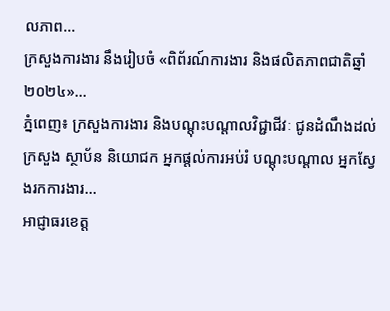លភាព...
ក្រសួងការងារ នឹងរៀបចំ «ពិព័រណ៍ការងារ និងផលិតភាពជាតិឆ្នាំ២០២៤»...
ភ្នំពេញ៖ ក្រសួងការងារ និងបណ្តុះបណ្តាលវិជ្ជាជីវៈ ជូនដំណឹងដល់ក្រសួង ស្ថាប័ន និយោជក អ្នកផ្តល់ការអប់រំ បណ្ដុះបណ្តាល អ្នកស្វែងរកការងារ...
អាជ្ញាធរខេត្ត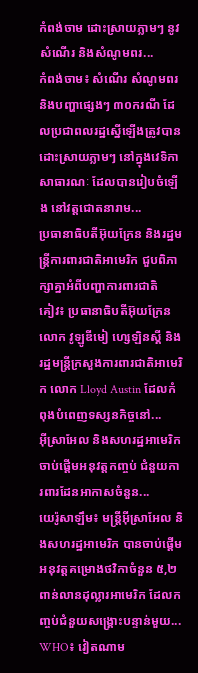កំពង់ចាម ដោះស្រាយភ្លាមៗ នូវសំណើរ និងសំណូមពរ...
កំពង់ចាម៖ សំណើរ សំណូមពរ និងបញ្ហាផ្សេងៗ ៣០ករណី ដែលប្រជាពលរដ្ឋស្នើឡើងត្រូវបានដោះស្រាយភ្លាមៗ នៅក្នុងវេទិកាសាធារណៈ ដែលបានរៀបចំឡើង នៅវត្តជោតនារាម...
ប្រធានាធិបតីអ៊ុយក្រែន និងរដ្ឋមន្ត្រីការពារជាតិអាមេរិក ជួបពិភាក្សាគ្នាអំពីបញ្ហាការពារជាតិ
គៀវ៖ ប្រធានាធិបតីអ៊ុយក្រែនលោក វូឡូឌីមៀ ហ្សេឡិនស្គី និងរដ្ឋមន្រ្តីក្រសួងការពារជាតិអាមេរិក លោក Lloyd Austin ដែលកំពុងបំពេញទស្សនកិច្ចនៅ...
អ៊ីស្រាអែល និងសហរដ្ឋអាមេរិក ចាប់ផ្តើមអនុវត្តកញ្ចប់ ជំនួយការពារដែនអាកាសចំនួន...
យេរ៉ូសាឡឹម៖ មន្ត្រីអ៊ីស្រាអែល និងសហរដ្ឋអាមេរិក បានចាប់ផ្តើមអនុវត្តគម្រោងថវិកាចំនួន ៥,២ ពាន់លានដុល្លារអាមេរិក ដែលកញ្ចប់ជំនួយសង្គ្រោះបន្ទាន់មួយ...
WHO៖ វៀតណាម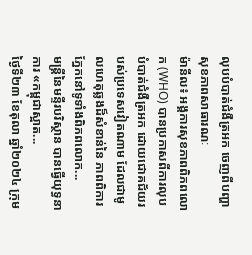លុបបំបាត់ជំងឺត្រអក ចេញពីបញ្ហាសុខភាពសាធារណៈ
ម៉ានីល៖ អង្គការសុខភាពពិភពលោក (WHO) បានប្រកាសពីការលុបបំបាត់ជំងឺត្រអក ដោយជោគជ័យរបស់ប្រទេសវៀតណាម ដែលជាមូលហេតុឆ្លងដ៏សំខាន់នៃ ភាពពិការភ្នែកនៅទូទាំងពិភពលោក...
មន្រ្តីនៃមន្ទីរបរិស្ថាន បានធ្វើយុទ្ធនាការ «កម្ពុជាស្អាត...
ថ្ងៃទី២៣ ខែតុលា ឆ្នាំ២០២៤ ក្រុម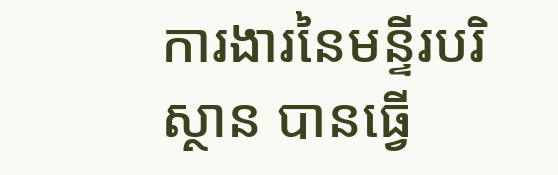ការងារនៃមន្ទីរបរិស្ថាន បានធ្វើ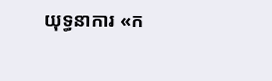យុទ្ធនាការ «ក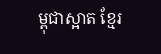ម្ពុជាស្អាត ខ្មែរ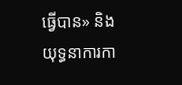ធ្វើបាន» និងយុទ្ធនាការកា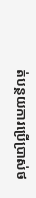ត់បន្ថយការប្រើប្រាស់ថ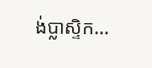ង់ប្លាស្ទិក...